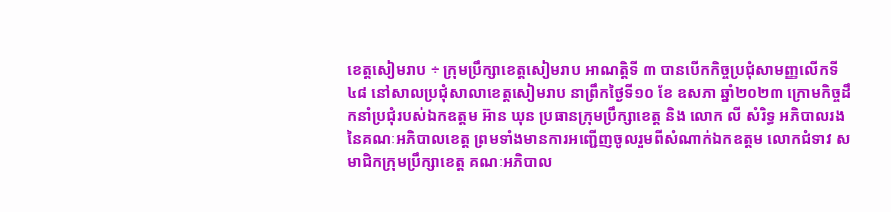ខេត្តសៀមរាប ÷ ក្រុមប្រឹក្សាខេត្តសៀមរាប អាណត្តិទី ៣ បានបើកកិច្ចប្រជុំសាមញ្ញលើកទី៤៨ នៅសាលប្រជុំសាលាខេត្តសៀមរាប នាព្រឹកថ្ងៃទី១០ ខែ ឧសភា ឆ្នាំ២០២៣ ក្រោមកិច្ចដឹកនាំប្រជុំរបស់ឯកឧត្តម អ៊ាន ឃុន ប្រធានក្រុមប្រឹក្សាខេត្ត និង លោក លី សំរិទ្ធ អភិបាលរងនៃគណៈអភិបាលខេត្ត ព្រមទាំងមានការអញ្ជើញចូលរួមពីសំណាក់ឯកឧត្តម លោកជំទាវ សមាជិកក្រុមប្រឹក្សាខេត្ត គណៈអភិបាល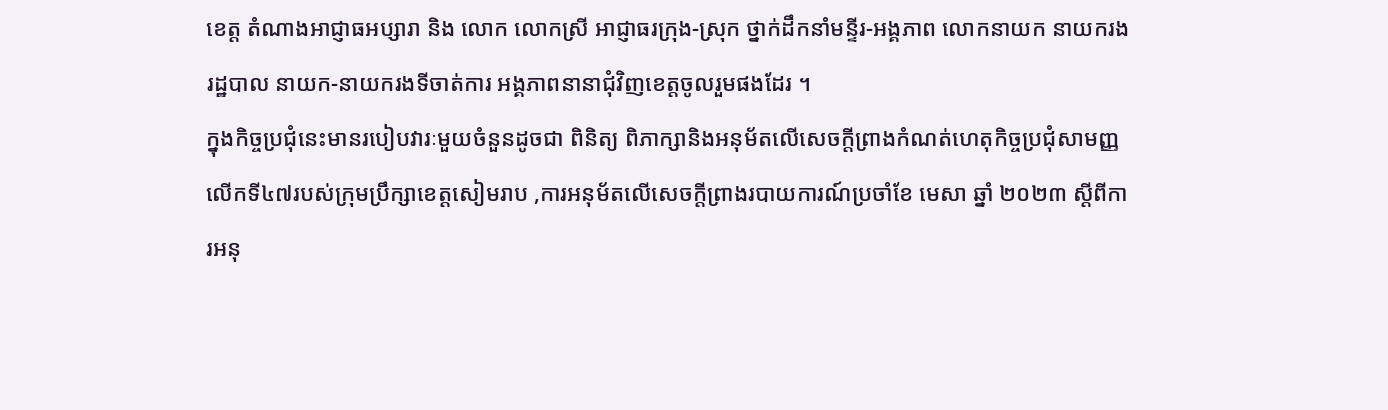ខេត្ត តំណាងអាជ្ញាធអប្សារា និង លោក លោកស្រី អាជ្ញាធរក្រុង-ស្រុក ថ្នាក់ដឹកនាំមន្ទីរ-អង្គភាព លោកនាយក នាយករងរដ្ឋបាល នាយក-នាយករងទីចាត់ការ អង្គភាពនានាជុំវិញខេត្តចូលរួមផងដែរ ។
ក្នុងកិច្ចប្រជុំនេះមានរបៀបវារៈមួយចំនួនដូចជា ពិនិត្យ ពិភាក្សានិងអនុម័តលើសេចក្តីព្រាងកំណត់ហេតុកិច្ចប្រជុំសាមញ្ញលើកទី៤៧របស់ក្រុមប្រឹក្សាខេត្តសៀមរាប ,ការអនុម័តលើសេចក្តីព្រាងរបាយការណ៍ប្រចាំខែ មេសា ឆ្នាំ ២០២៣ ស្តីពីការអនុ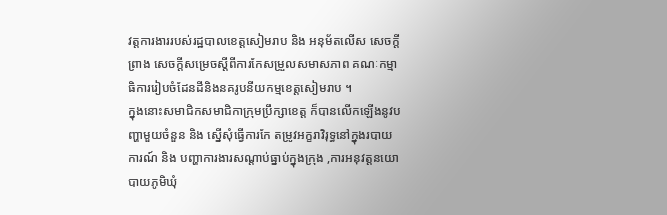វត្តការងាររបស់រដ្ឋបាលខេត្តសៀមរាប និង អនុម័តលើស សេចក្តីព្រាង សេចក្តីសម្រេចស្តីពីការកែសម្រួលសមាសភាព គណៈកម្មាធិការរៀបចំដែនដីនិងនគរូបនីយកម្មខេត្តសៀមរាប ។
ក្នុងនោះសមាជិកសមាជិកាក្រុមប្រឹក្សាខេត្ត ក៏បានលើកឡើងនូវបញ្ហាមួយចំនួន និង ស្នើសុំធ្វើការកែ តម្រូវអក្ខរាវិរុទ្ធនៅក្នុងរបាយការណ៍ និង បញ្ហាការងារសណ្តាប់ធ្នាប់ក្នុងក្រុង ,ការអនុវត្តនយោបាយភូមិឃុំ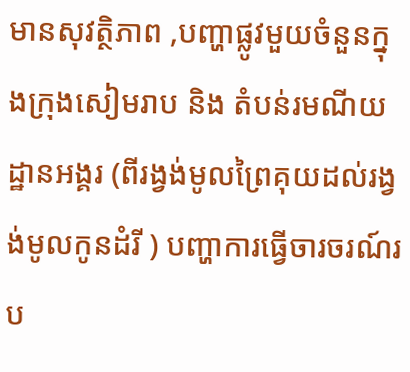មានសុវត្ថិភាព ,បញ្ហាផ្លូវមួយចំនួនក្នុងក្រុងសៀមរាប និង តំបន់រមណីយដ្ឋានអង្គរ (ពីរង្វង់មូលព្រៃគុយដល់រង្វង់មូលកូនដំរី ) បញ្ហាការធ្វើចារចរណ៍រប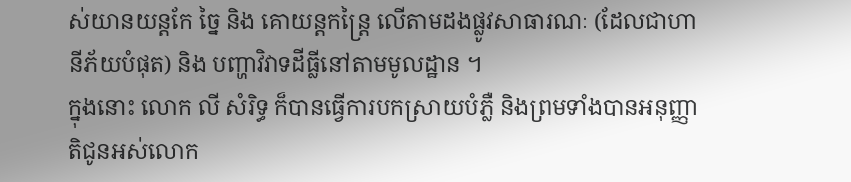ស់យានយន្តកែ ច្នៃ និង គោយន្តកន្ត្រៃ លើតាមដងផ្លូវសាធារណៈ (ដែលជាហានីភ័យបំផុត) និង បញ្ហាវិវាទដីធ្លីនៅតាមមូលដ្ឋាន ។
ក្នុងនោះ លោក លី សំរិទ្ធ ក៏បានធ្វើការបកស្រាយបំភ្លឺ និងព្រមទាំងបានអនុញ្ញាតិជូនអស់លោក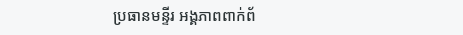ប្រធានមន្ទីរ អង្គភាពពាក់ព័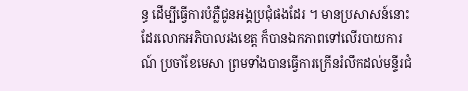ន្ធ ដើម្បីធ្វើការបំភ្លឺជូនអង្គប្រជុំផងដែរ ។ មានប្រសាសន៍នោះដែរលោកអភិបាលរងខេត្ត ក៏បានឯកភាពទៅលើរបាយការណ៍ ប្រចាំខែមេសា ព្រមទាំងបានធ្វើការក្រើនរំលឹកដល់មន្ទីរជំ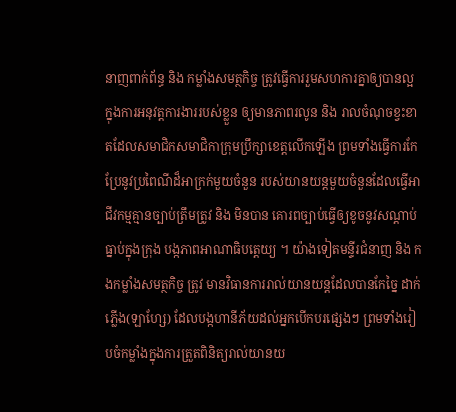នាញពាក់ព័ន្ធ និង កម្លាំងសមត្ថកិច្ច ត្រូវធ្វើការរួមសហការគ្នាឲ្យបានល្អ ក្នុងការអនុវត្តការងាររបស់ខ្លួន ឲ្យមានភាពរលូន និង រាលចំណុចខ្វះខាតដែលសមាជិកសមាជិកាក្រុមប្រឹក្សាខេត្តលើកឡើង ព្រមទាំងធ្វើការកែប្រែនូវប្រពៃណីដ៏អាក្រក់មួយចំនួន របស់យានយន្តមួយចំនួនដែលធ្វើអាជីវកម្មគ្មានច្បាប់ត្រឹមត្រូវ និង មិនបាន គោរពច្បាប់ធ្វើឲ្យខូចនូវសណ្តាប់ធ្នាប់ក្នុងក្រុង បង្កភាពអាណាធិបតេ្តយ្យ ។ យ៉ាងទៀតមន្ទីរជំនាញ និង កងកម្លាំងសមត្ថកិច្ច ត្រូវ មានវិធានការរាល់យានយន្តដែលបានកែច្នៃ ដាក់ភ្លើង(ឡាហ្សែ) ដែលបង្កហានីភ័យដល់អ្នកបើកបរផ្សេងៗ ព្រមទាំងរៀបចំកម្លាំងក្នុងការត្រួតពិនិត្យរាល់យានយ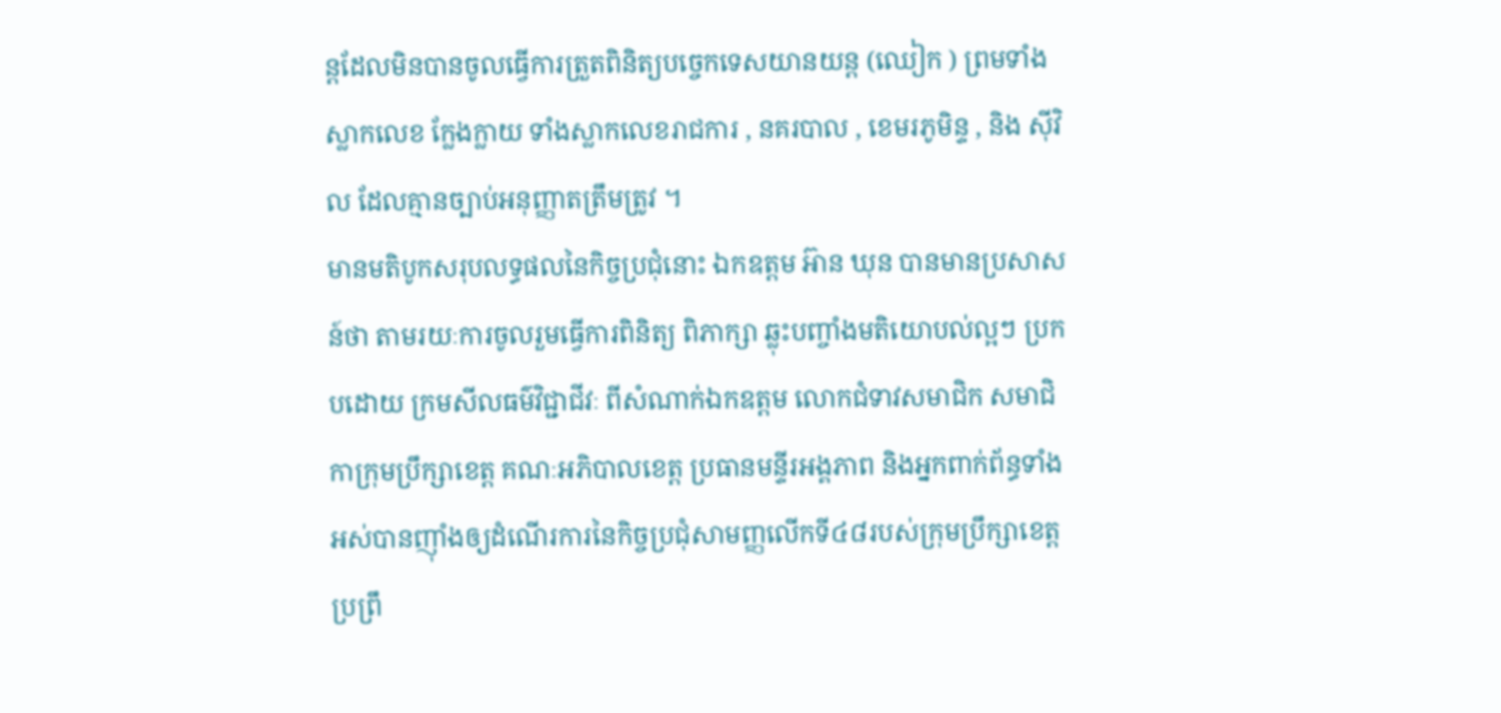ន្តដែលមិនបានចូលធ្វើការត្រួតពិនិត្យបច្ចេកទេសយានយន្ត (ឈៀក ) ព្រមទាំងស្លាកលេខ ក្លែងក្លាយ ទាំងស្លាកលេខរាជការ , នគរបាល , ខេមរភូមិន្ទ , និង ស៊ីវិល ដែលគ្មានច្បាប់អនុញ្ញាតត្រឹមត្រូវ ។
មានមតិបូកសរុបលទ្ធផលនៃកិច្ចប្រជុំនោះ ឯកឧត្តម អ៊ាន ឃុន បានមានប្រសាសន៍ថា តាមរយៈការចូលរួមធ្វើការពិនិត្យ ពិភាក្សា ឆ្លុះបញ្ចាំងមតិយោបល់ល្អៗ ប្រកបដោយ ក្រមសីលធម៌វិជ្ជាជីវៈ ពីសំណាក់ឯកឧត្តម លោកជំទាវសមាជិក សមាជិកាក្រុមប្រឹក្សាខេត្ត គណៈអភិបាលខេត្ត ប្រធានមន្ទីរអង្គភាព និងអ្នកពាក់ព័ន្ធទាំងអស់បានញ៉ាំងឲ្យដំណើរការនៃកិច្ចប្រជុំសាមញ្ញលើកទី៤៨របស់ក្រុមប្រឹក្សាខេត្ត ប្រព្រឹ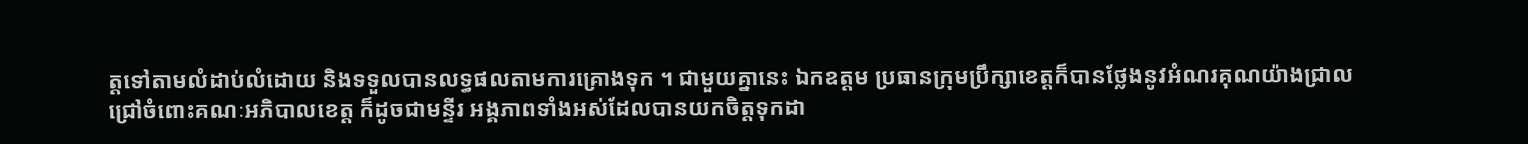ត្តទៅតាមលំដាប់លំដោយ និងទទួលបានលទ្ធផលតាមការគ្រោងទុក ។ ជាមួយគ្នានេះ ឯកឧត្តម ប្រធានក្រុមប្រឹក្សាខេត្តក៏បានថ្លែងនូវអំណរគុណយ៉ាងជ្រាលជ្រៅចំពោះគណៈអភិបាលខេត្ត ក៏ដូចជាមន្ទីរ អង្គភាពទាំងអស់ដែលបានយកចិត្តទុកដា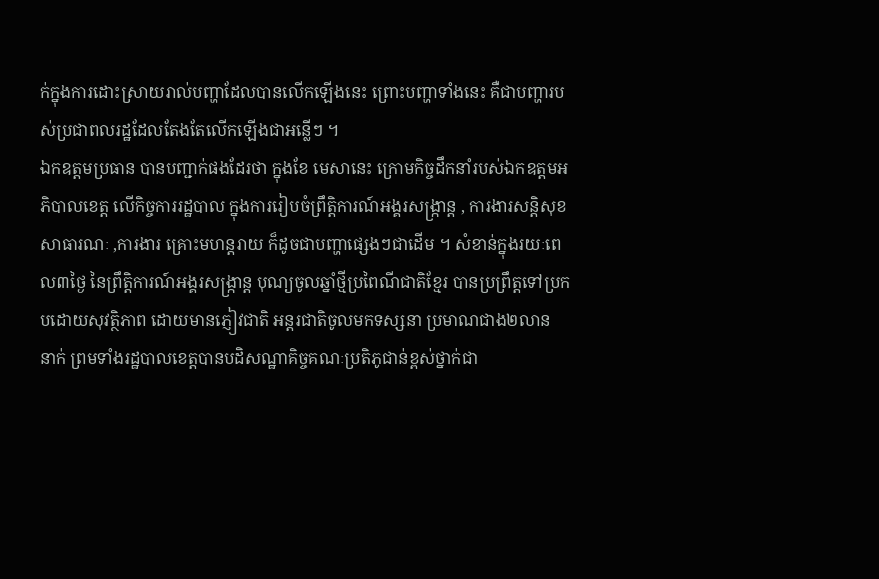ក់ក្នុងការដោះស្រាយរាល់បញ្ហាដែលបានលើកឡើងនេះ ព្រោះបញ្ហាទាំងនេះ គឺជាបញ្ហារបស់ប្រជាពលរដ្ឋដែលតែងតែលើកឡើងជាអន្លើៗ ។
ឯកឧត្តមប្រធាន បានបញ្ជាក់ផងដែរថា ក្នុងខែ មេសានេះ ក្រោមកិច្ចដឹកនាំរបស់ឯកឧត្តមអភិបាលខេត្ត លើកិច្ចការរដ្ឋបាល ក្នុងការរៀបចំព្រឹត្តិការណ៍អង្គរសង្ក្រាន្ត , ការងារសន្តិសុខសាធារណៈ ,ការងារ គ្រោះមហន្តរាយ ក៏ដូចជាបញ្ហាផ្សេងៗជាដើម ។ សំខាន់ក្នុងរយៈពេល៣ថ្ងៃ នៃព្រឹត្តិការណ៍អង្គរសង្ក្រាន្ត បុណ្យចូលឆ្នាំថ្មីប្រពៃណីជាតិខ្មែរ បានប្រព្រឹត្តទៅប្រកបដោយសុវត្ថិភាព ដោយមានភ្ញៀវជាតិ អន្តរជាតិចូលមកទស្សនា ប្រមាណជាង២លាន នាក់ ព្រមទាំងរដ្ឋបាលខេត្តបានបដិសណ្ឋាគិច្ចគណៈប្រតិភូជាន់ខ្ពស់ថ្នាក់ជា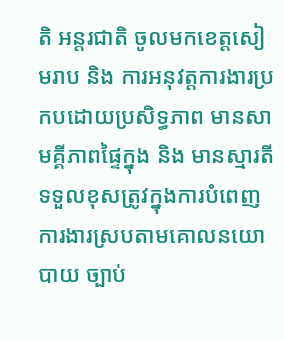តិ អន្តរជាតិ ចូលមកខេត្តសៀមរាប និង ការអនុវត្តការងារប្រកបដោយប្រសិទ្ធភាព មានសាមគ្គីភាពផ្ទៃក្នុង និង មានស្មារតីទទួលខុសត្រូវក្នុងការបំពេញការងារស្របតាមគោលនយោបាយ ច្បាប់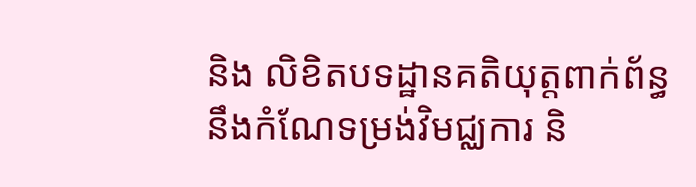និង លិខិតបទដ្ឋានគតិយុត្តពាក់ព័ន្ធនឹងកំណែទម្រង់វិមជ្ឈការ និ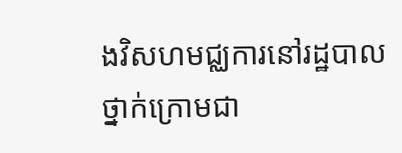ងវិសហមជ្ឈការនៅរដ្ឋបាល ថ្នាក់ក្រោមជា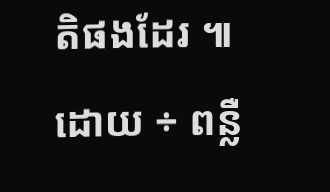តិផងដែរ ៕
ដោយ ÷ ពន្លឺ